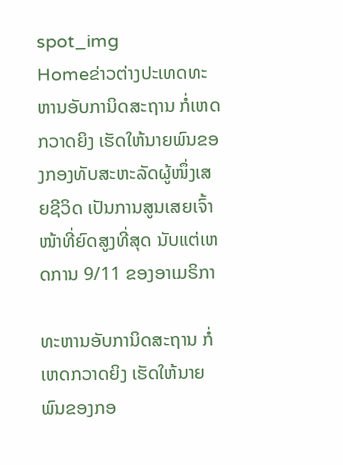spot_img
Homeຂ່າວຕ່າງປະເທດທະຫານອັບການິດສະຖານ ກໍ່ເຫດກວາດຍິງ ເຮັດໃຫ້ນາຍພົນຂອງກອງທັບສະຫະລັດຜູ້ໜຶ່ງເສຍຊີວິດ ເປັນການສູນເສຍເຈົ້າໜ້າທີ່ຍົດສູງທີ່ສຸດ ນັບແຕ່ເຫດການ 9/11 ຂອງອາເມຣິກາ

ທະຫານອັບການິດສະຖານ ກໍ່ເຫດກວາດຍິງ ເຮັດໃຫ້ນາຍພົນຂອງກອ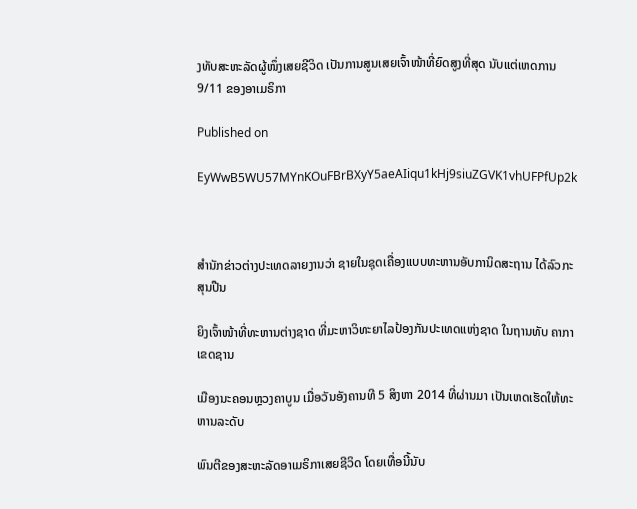ງທັບສະຫະລັດຜູ້ໜຶ່ງເສຍຊີວິດ ເປັນການສູນເສຍເຈົ້າໜ້າທີ່ຍົດສູງທີ່ສຸດ ນັບແຕ່ເຫດການ 9/11 ຂອງອາເມຣິກາ

Published on

EyWwB5WU57MYnKOuFBrBXyY5aeAIiqu1kHj9siuZGVK1vhUFPfUp2k



ສຳນັກຂ່າວຕ່າງປະເທດລາຍງານວ່າ ຊາຍໃນຊຸດເຄື່ອງແບບທະຫານອັບການິດສະຖານ ໄດ້ລົວກະສຸນປືນ

ຍິງເຈົ້າໜ້າທີ່ທະຫານຕ່າງຊາດ ທີ່ມະຫາວິທະຍາໄລປ້ອງກັນປະເທດແຫ່ງຊາດ ໃນຖານທັບ ຄາກາ ເຂດຊານ

ເມືອງນະຄອນຫຼວງຄາບູນ ເມື່ອວັນອັງຄານທີ 5 ສິງຫາ 2014 ທີ່ຜ່ານມາ ເປັນເຫດເຮັດໃຫ້ທະຫານລະດັບ

ພົນຕີຂອງສະຫະລັດອາເມຣິກາເສຍຊີວິດ ໂດຍເທື່ອນີ້ນັບ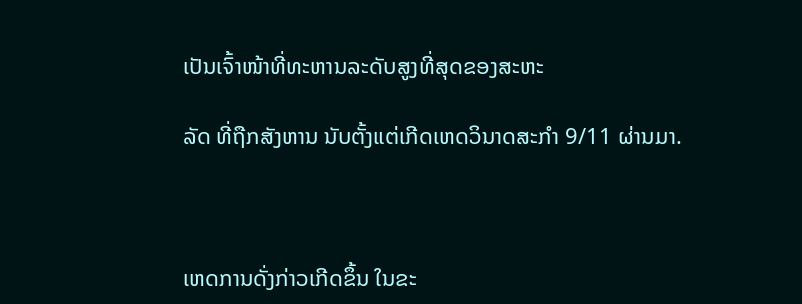ເປັນເຈົ້າໜ້າທີ່ທະຫານລະດັບສູງທີ່ສຸດຂອງສະຫະ

ລັດ ທີ່ຖືກສັງຫານ ນັບຕັ້ງແຕ່ເກີດເຫດວິນາດສະກຳ 9/11 ຜ່ານມາ.



ເຫດການດັ່ງກ່າວເກີດຂຶ້ນ ໃນຂະ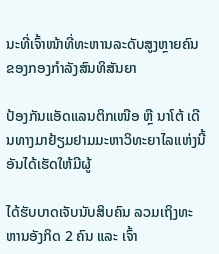ນະທີ່ເຈົ້າໜ້າທີ່ທະຫານລະດັບສູງຫຼາຍຄົນ ຂອງກອງກຳລັງສົນທິສັນຍາ

ປ້ອງກັນແອັດແລນຕິກເໜືອ ຫຼື ນາໂຕ້ ເດີນທາງມາຢ້ຽມຢາມມະຫາວິທະຍາໄລແຫ່ງນີ້ ອັນໄດ້ເຮັດໃຫ້ມີຜູ້

ໄດ້ຮັບບາດເຈັບນັບສິບຄົນ ລວມເຖິງທະຫານອັງກິດ 2 ຄົນ ແລະ ເຈົ້າ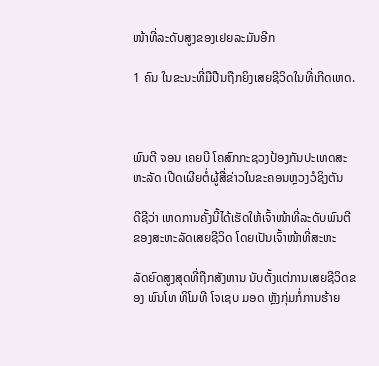ໜ້າທີ່ລະດັບສູງຂອງເຢຍລະມັນອີກ

1 ຄົນ ໃນຂະນະທີ່ມືປືນຖືກຍິງເສຍຊີວິດໃນທີ່ເກີດເຫດ.



ພົນຕີ ຈອນ ເຄຍບີ ໂຄສົກກະຊວງປ້ອງກັນປະເທດສະຫະລັດ ເປີດເຜີຍຕໍ່ຜູ້ສື່ຂ່າວໃນຂະຄອນຫຼວງວໍຊິງຕັນ

ດີຊີວ່າ ເຫດການຄັ້ງນີ້ໄດ້ເຮັດໃຫ້ເຈົ້າໜ້າທີ່ລະດັບພົນຕີຂອງສະຫະລັດເສຍຊີວິດ ໂດຍເປັນເຈົ້າໜ້າທີ່ສະຫະ

ລັດຍົດສູງສຸດທີ່ຖືກສັງຫານ ນັບຕັ້ງແຕ່ການເສຍຊີວິດຂອງ ພົນໂທ ທິໂມທີ ໂຈເຊບ ມອດ ຫຼັງກຸ່ມກໍ່ການຮ້າຍ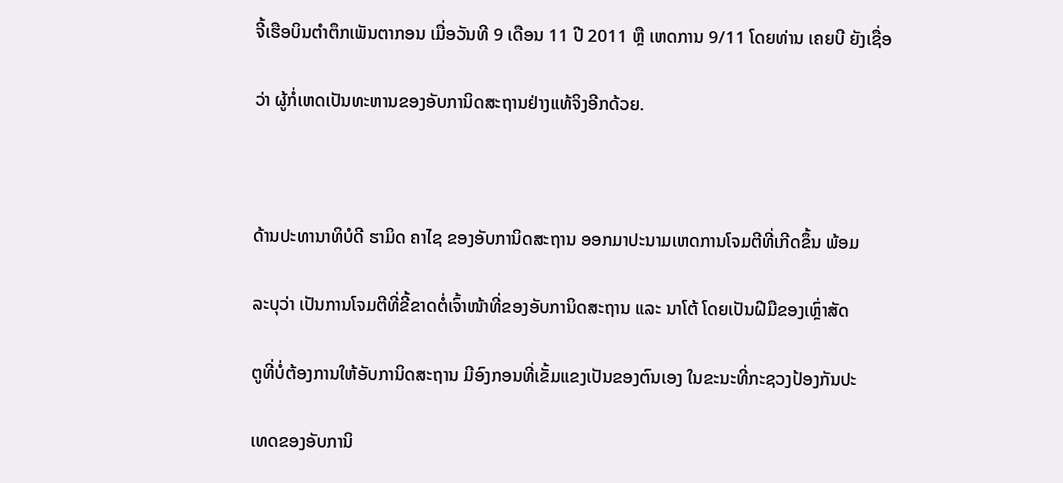ຈີ້ເຮືອບິນຕຳຕຶກເພັນຕາກອນ ເມື່ອວັນທີ 9 ເດືອນ 11 ປີ 2011 ຫຼື ເຫດການ 9/11 ໂດຍທ່ານ ເຄຍບີ ຍັງເຊື່ອ

ວ່າ ຜູ້ກໍ່ເຫດເປັນທະຫານຂອງອັບການິດສະຖານຢ່າງແທ້ຈິງອີກດ້ວຍ.



ດ້ານປະທານາທິບໍດີ ຮາມິດ ຄາໄຊ ຂອງອັບການິດສະຖານ ອອກມາປະນາມເຫດການໂຈມຕີທີ່ເກີດຂຶ້ນ ພ້ອມ

ລະບຸວ່າ ເປັນການໂຈມຕີທີ່ຂີ້ຂາດຕໍ່ເຈົ້າໜ້າທີ່ຂອງອັບການິດສະຖານ ແລະ ນາໂຕ້ ໂດຍເປັນຝີມືຂອງເຫຼົ່າສັດ

ຕູທີ່ບໍ່ຕ້ອງການໃຫ້ອັບການິດສະຖານ ມີອົງກອນທີ່ເຂັ້ມແຂງເປັນຂອງຕົນເອງ ໃນຂະນະທີ່ກະຊວງປ້ອງກັນປະ

ເທດຂອງອັບການິ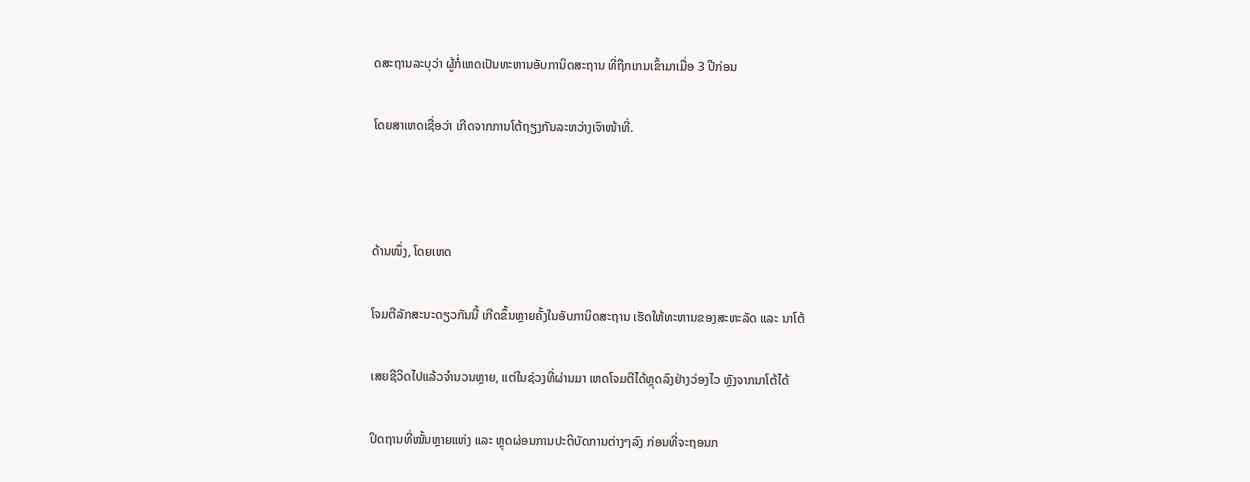ດສະຖານລະບຸວ່າ ຜູ້ກໍ່ເຫດເປັນທະຫານອັບການິດສະຖານ ທີ່ຖືກເກນເຂົ້າມາເມື່ອ 3 ປີກ່ອນ

ໂດຍສາເຫດເຊື່ອວ່າ ເກີດຈາກການໂຕ້ຖຽງກັນລະຫວ່າງເຈົາໜ້າທີ່.



ດ້ານໜຶ່ງ, ໂດຍເຫດ

ໂຈມຕີລັກສະນະດຽວກັນນີ້ ເກີດຂຶ້ນຫຼາຍຄັ້ງໃນອັບການິດສະຖານ ເຮັດໃຫ້ທະຫານຂອງສະຫະລັດ ແລະ ນາໂຕ້

ເສຍຊີວິດໄປແລ້ວຈຳນວນຫຼາຍ, ແຕ່ໃນຊ່ວງທີ່ຜ່ານມາ ເຫດໂຈມຕີໄດ້ຫຼຸດລົງຢ່າງວ່ອງໄວ ຫຼັງຈາກນາໂຕ້ໄດ້

ປິດຖານທີ່ໝັ້ນຫຼາຍແຫ່ງ ແລະ ຫຼຸດຜ່ອນການປະຕິບັດການຕ່າງໆລົງ ກ່ອນທີ່ຈະຖອນກ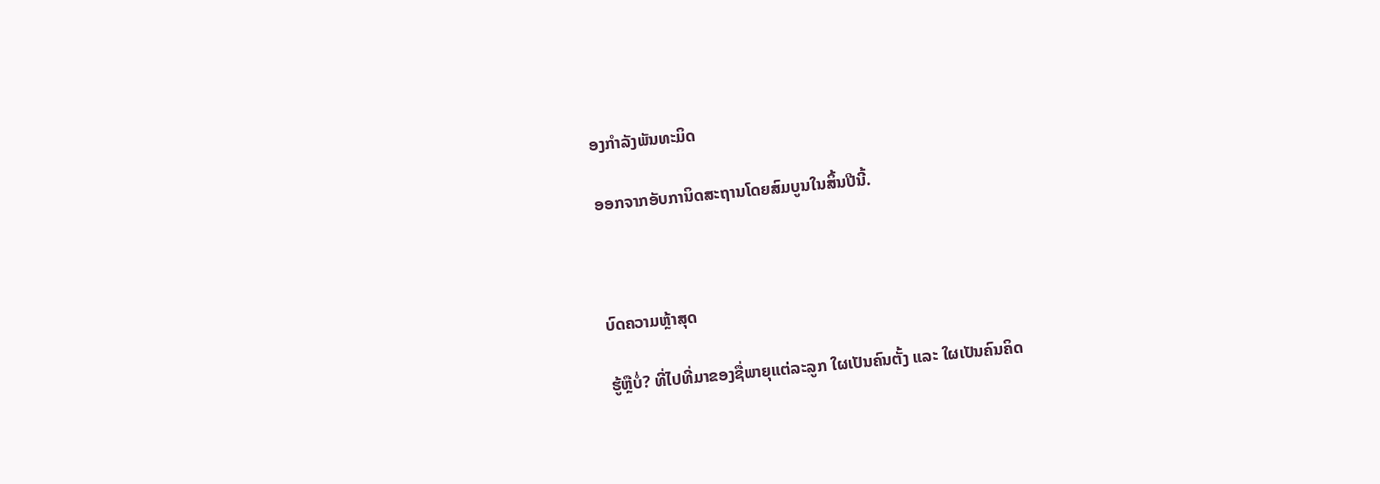ອງກຳລັງພັນທະມິດ

ອອກຈາກອັບການິດສະຖານໂດຍສົມບູນໃນສິ້ນປີນີ້.



ບົດຄວາມຫຼ້າສຸດ

ຮູ້ຫຼືບໍ່? ທີ່ໄປທີ່ມາຂອງຊື່ພາຍຸແຕ່ລະລູກ ໃຜເປັນຄົນຕັ້ງ ແລະ ໃຜເປັນຄົນຄິດ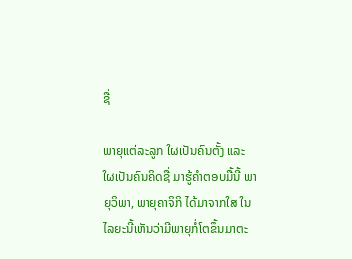ຊື່

ພາຍຸແຕ່ລະລູກ ໃຜເປັນຄົນຕັ້ງ ແລະ ໃຜເປັນຄົນຄິດຊື່ ມາຮູ້ຄຳຕອບມື້ນີ້ ພາຍຸວິພາ, ພາຍຸຄາຈິກິ ໄດ້ມາຈາກໃສ ໃນໄລຍະນີ້ເຫັນວ່າມີພາຍຸກໍ່ໂຕຂຶ້ນມາຕະ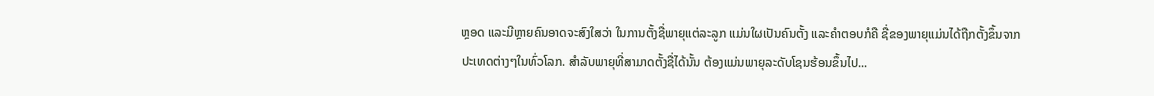ຫຼອດ ແລະມີຫຼາຍຄົນອາດຈະສົງໃສວ່າ ໃນການຕັ້ງຊື່ພາຍຸແຕ່ລະລູກ ແມ່ນໃຜເປັນຄົນຕັ້ງ ແລະຄໍາຕອບກໍຄື ຊື່ຂອງພາຍຸແມ່ນໄດ້ຖືກຕັ້ງຂຶ້ນຈາກປະເທດຕ່າງໆໃນທົ່ວໂລກ. ສຳລັບພາຍຸທີ່ສາມາດຕັ້ງຊື່ໄດ້ນັ້ນ ຕ້ອງແມ່ນພາຍຸລະດັບໂຊນຮ້ອນຂຶ້ນໄປ...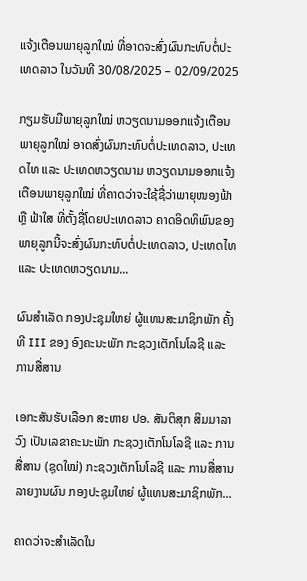ແຈ້ງເຕືອນພາຍຸລູກໃໝ່ ທີ່ອາດຈະສົ່ງຜົນກະທົບຕໍ່ປະເທດລາວ ໃນວັນທີ 30/08/2025 – 02/09/2025

ກຽມຮັບມືພາຍຸລູກໃໝ່ ຫວຽດນາມອອກແຈ້ງເຕືອນພາຍຸລູກໃໝ່ ອາດສົ່ງຜົນກະທົບຕໍ່ປະເທດລາວ, ປະເທດໄທ ແລະ ປະເທດຫວຽດນາມ ຫວຽດນາມອອກແຈ້ງເຕືອນພາຍຸລູກໃໝ່ ທີ່ຄາດວ່າຈະໃຊ້ຊື່ວ່າພາຍຸໜອງຟ້າ ຫຼື ຟ້າໃສ ທີ່ຕັ້ງຊື່ໂດຍປະເທດລາວ ຄາດອິດທິພົນຂອງພາຍຸລູກນີ້ຈະສົ່ງຜົນກະທົບຕໍ່ປະເທດລາວ, ປະເທດໄທ ແລະ ປະເທດຫວຽດນາມ...

ຜົນສໍາເລັດ ກອງປະຊຸມໃຫຍ່ ຜູ້ແທນສະມາຊິກພັກ ຄັ້ງທີ III ຂອງ ອົງຄະນະພັກ ກະຊວງເຕັກໂນໂລຊີ ແລະ ການສື່ສານ

ເອກະສັນຮັບເລືອກ ສະຫາຍ ປອ. ສັນຕິສຸກ ສິມມາລາວົງ ເປັນເລຂາຄະນະພັກ ກະຊວງເຕັກໂນໂລຊີ ແລະ ການສື່ສານ (ຊຸດໃໝ່) ກະຊວງເຕັກໂນໂລຊີ ແລະ ການສື່ສານລາຍງານຜົນ ກອງປະຊຸມໃຫຍ່ ຜູ້ແທນສະມາຊິກພັກ...

ຄາດວ່າຈະສຳເລັດໃນ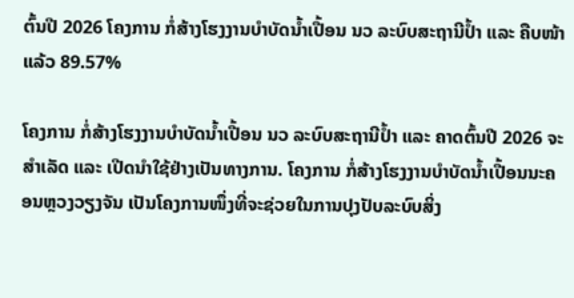ຕົ້ນປີ 2026 ໂຄງການ ກໍ່ສ້າງໂຮງງານບໍາບັດນໍ້າເປື້ອນ ນວ ລະບົບສະຖານີປ້ຳ ແລະ ຄືບໜ້າແລ້ວ 89.57%

ໂຄງການ ກໍ່ສ້າງໂຮງງານບໍາບັດນໍ້າເປື້ອນ ນວ ລະບົບສະຖານີປ້ຳ ແລະ ຄາດຕົ້ນປີ 2026 ຈະສໍາເລັດ ແລະ ເປີດນໍາໃຊ້ຢ່າງເປັນທາງການ. ໂຄງການ ກໍ່ສ້າງໂຮງງານບໍາບັດນໍ້າເປື້ອນນະຄອນຫຼວງວຽງຈັນ ເປັນໂຄງການໜຶ່ງທີ່ຈະຊ່ວຍໃນການປຸງປັບລະບົບສິ່ງ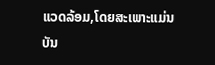ແວດລ້ອມ,ໂດຍສະເພາະແມ່ນ ບັນ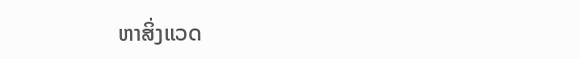ຫາສິ່ງແວດ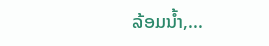ລ້ອມນໍ້າ,...